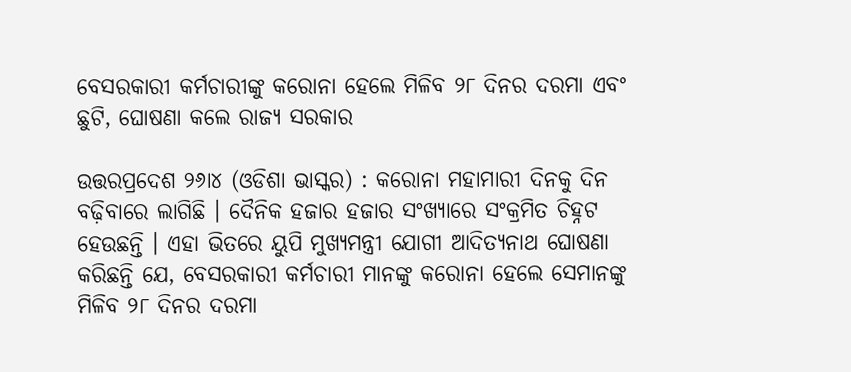ବେସରକାରୀ କର୍ମଚାରୀଙ୍କୁ କରୋନା ହେଲେ ମିଳିବ ୨୮ ଦିନର ଦରମା ଏବଂ ଛୁଟି, ଘୋଷଣା କଲେ ରାଜ୍ୟ ସରକାର

ଉତ୍ତରପ୍ରଦେଶ ୨୬ା୪ (ଓଡିଶା ଭାସ୍କର) : କରୋନା ମହାମାରୀ ଦିନକୁ ଦିନ ବଢ଼ିବାରେ ଲାଗିଛି । ଦୈନିକ ହଜାର ହଜାର ସଂଖ୍ୟାରେ ସଂକ୍ରମିତ ଚିହ୍ନଟ ହେଉଛନ୍ତି । ଏହା ଭିତରେ ୟୁପି ମୁଖ୍ୟମନ୍ତ୍ରୀ ଯୋଗୀ ଆଦିତ୍ୟନାଥ ଘୋଷଣା କରିଛନ୍ତି ଯେ, ବେସରକାରୀ କର୍ମଚାରୀ ମାନଙ୍କୁ କରୋନା ହେଲେ ସେମାନଙ୍କୁ ମିଳିବ ୨୮ ଦିନର ଦରମା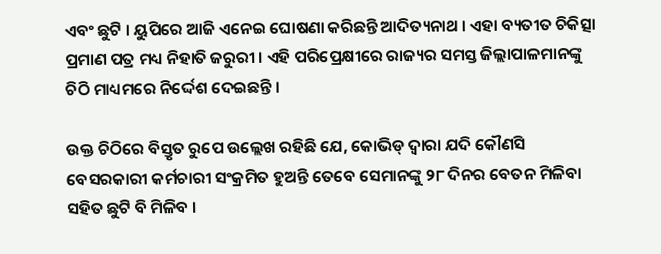ଏବଂ ଛୁଟି । ୟୁପିରେ ଆଜି ଏନେଇ ଘୋଷଣା କରିଛନ୍ତି ଆଦିତ୍ୟନାଥ । ଏହା ବ୍ୟତୀତ ଚିକିତ୍ସା ପ୍ରମାଣ ପତ୍ର ମଧ୍ୟ ନିହାତି ଜରୁରୀ । ଏହି ପରିପ୍ରେକ୍ଷୀରେ ରାଜ୍ୟର ସମସ୍ତ ଜିଲ୍ଲାପାଳମାନଙ୍କୁ ଚିଠି ମାଧ୍ୟମରେ ନିର୍ଦ୍ଦେଶ ଦେଇଛନ୍ତି ।

ଉକ୍ତ ଚିଠିରେ ବିସ୍ତୃତ ରୁପେ ଉଲ୍ଲେଖ ରହିଛି ଯେ, କୋଭିଡ୍ ଦ୍ୱାରା ଯଦି କୌଣସି ବେସରକାରୀ କର୍ମଚାରୀ ସଂକ୍ରମିତ ହୁଅନ୍ତି ତେବେ ସେମାନଙ୍କୁ ୨୮ ଦିନର ବେତନ ମିଳିବା ସହିତ ଛୁଟି ବି ମିଳିବ ।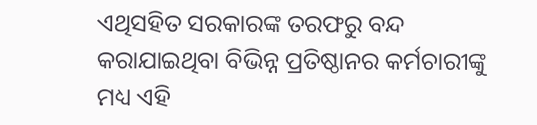ଏଥିସହିତ ସରକାରଙ୍କ ତରଫରୁ ବନ୍ଦ କରାଯାଇଥିବା ବିଭିନ୍ନ ପ୍ରତିଷ୍ଠାନର କର୍ମଚାରୀଙ୍କୁ ମଧ୍ୟ ଏହି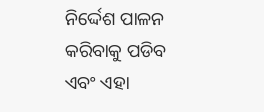ନିର୍ଦ୍ଦେଶ ପାଳନ କରିବାକୁ ପଡିବ ଏବଂ ଏହା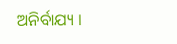ଅନିର୍ବାଯ୍ୟ ।